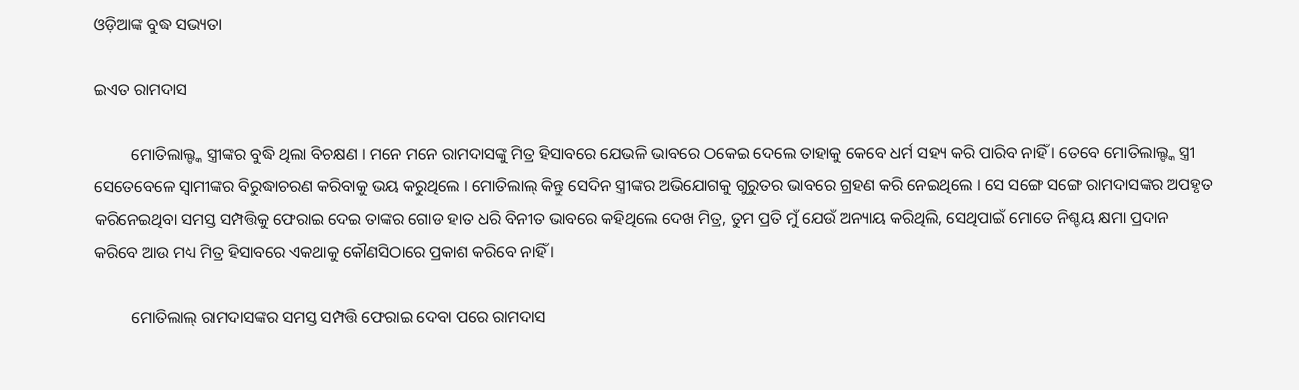ଓଡ଼ିଆଙ୍କ ବୁଦ୍ଧ ସଭ୍ୟତା

ଇଏତ ରାମଦାସ

         ମୋତିଲାଲ୍ଙ୍କ ସ୍ତ୍ରୀଙ୍କର ବୁଦ୍ଧି ଥିଲା ବିଚକ୍ଷଣ । ମନେ ମନେ ରାମଦାସଙ୍କୁ ମିତ୍ର ହିସାବରେ ଯେଭଳି ଭାବରେ ଠକେଇ ଦେଲେ ତାହାକୁ କେବେ ଧର୍ମ ସହ୍ୟ କରି ପାରିବ ନାହିଁ । ତେବେ ମୋତିଲାଲ୍ଙ୍କ ସ୍ତ୍ରୀ ସେତେବେଳେ ସ୍ୱାମୀଙ୍କର ବିରୁଦ୍ଧାଚରଣ କରିବାକୁ ଭୟ କରୁଥିଲେ । ମୋତିଲାଲ୍ କିନ୍ତୁ ସେଦିନ ସ୍ତ୍ରୀଙ୍କର ଅଭିଯୋଗକୁ ଗୁରୁତର ଭାବରେ ଗ୍ରହଣ କରି ନେଇଥିଲେ । ସେ ସଙ୍ଗେ ସଙ୍ଗେ ରାମଦାସଙ୍କର ଅପହୃତ କରିନେଇଥିବା ସମସ୍ତ ସମ୍ପତ୍ତିକୁ ଫେରାଇ ଦେଇ ତାଙ୍କର ଗୋଡ ହାତ ଧରି ବିନୀତ ଭାବରେ କହିଥିଲେ ଦେଖ ମିତ୍ର, ତୁମ ପ୍ରତି ମୁଁ ଯେଉଁ ଅନ୍ୟାୟ କରିଥିଲି, ସେଥିପାଇଁ ମୋତେ ନିଶ୍ଚୟ କ୍ଷମା ପ୍ରଦାନ କରିବେ ଆଉ ମଧ୍ୟ ମିତ୍ର ହିସାବରେ ଏକଥାକୁ କୌଣସିଠାରେ ପ୍ରକାଶ କରିବେ ନାହିଁ ।

         ମୋତିଲାଲ୍ ରାମଦାସଙ୍କର ସମସ୍ତ ସମ୍ପତ୍ତି ଫେରାଇ ଦେବା ପରେ ରାମଦାସ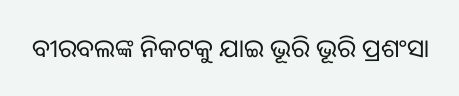ବୀରବଲଙ୍କ ନିକଟକୁ ଯାଇ ଭୂରି ଭୂରି ପ୍ରଶଂସା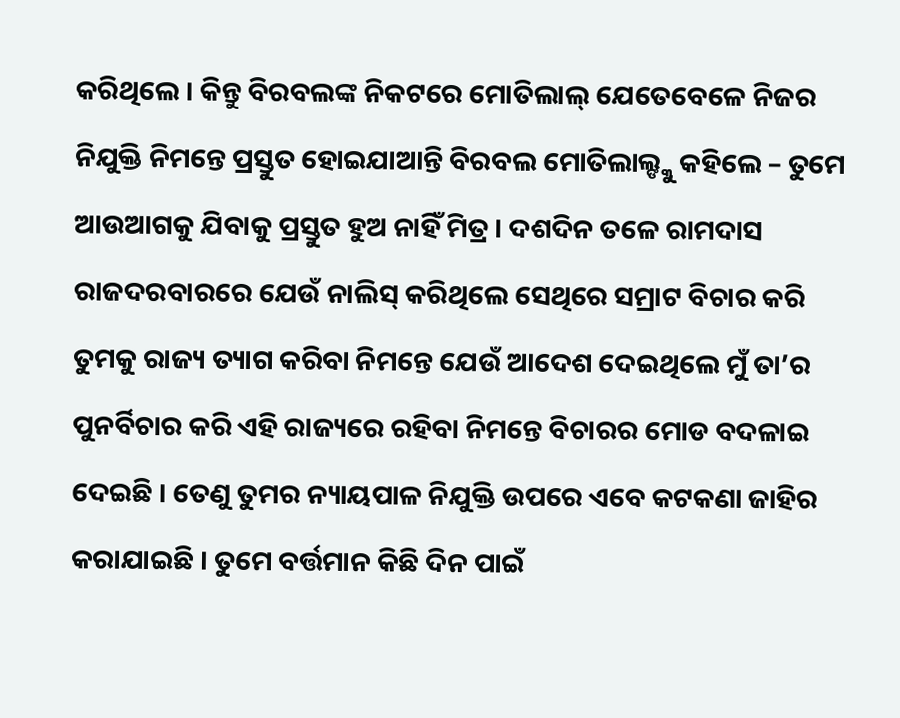କରିଥିଲେ । କିନ୍ତୁ ବିରବଲଙ୍କ ନିକଟରେ ମୋତିଲାଲ୍ ଯେତେବେଳେ ନିଜର ନିଯୁକ୍ତି ନିମନ୍ତେ ପ୍ରସ୍ତୁତ ହୋଇଯାଆନ୍ତି ବିରବଲ ମୋତିଲାଲ୍ଙ୍କୁ କହିଲେ – ତୁମେ ଆଉଆଗକୁ ଯିବାକୁ ପ୍ରସ୍ତୁତ ହୁଅ ନାହିଁ ମିତ୍ର । ଦଶଦିନ ତଳେ ରାମଦାସ ରାଜଦରବାରରେ ଯେଉଁ ନାଲିସ୍ କରିଥିଲେ ସେଥିରେ ସମ୍ରାଟ ବିଚାର କରି ତୁମକୁ ରାଜ୍ୟ ତ୍ୟାଗ କରିବା ନିମନ୍ତେ ଯେଉଁ ଆଦେଶ ଦେଇଥିଲେ ମୁଁ ତା’ର ପୁନର୍ବିଚାର କରି ଏହି ରାଜ୍ୟରେ ରହିବା ନିମନ୍ତେ ବିଚାରର ମୋଡ ବଦଳାଇ ଦେଇଛି । ତେଣୁ ତୁମର ନ୍ୟାୟପାଳ ନିଯୁକ୍ତି ଉପରେ ଏବେ କଟକଣା ଜାହିର କରାଯାଇଛି । ତୁମେ ବର୍ତ୍ତମାନ କିଛି ଦିନ ପାଇଁ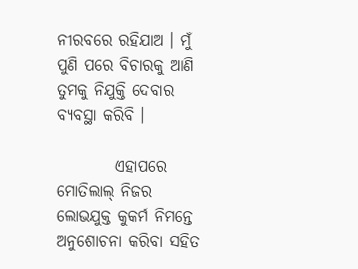ନୀରବରେ ରହିଯାଅ । ମୁଁ ପୁଣି ପରେ ବିଚାରକୁ ଆଣି ତୁମକୁ ନିଯୁକ୍ତି ଦେବାର ବ୍ୟବସ୍ଥା କରିବି ।

         ଏହାପରେ ମୋତିଲାଲ୍ ନିଜର ଲୋଭଯୁକ୍ତ କୁକର୍ମ ନିମନ୍ତେ ଅନୁଶୋଚନା କରିବା ସହିତ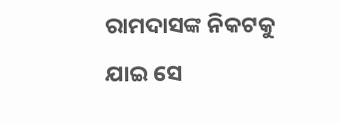ରାମଦାସଙ୍କ ନିକଟକୁ ଯାଇ ସେ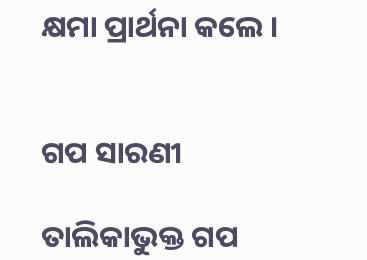କ୍ଷମା ପ୍ରାର୍ଥନା କଲେ ।


ଗପ ସାରଣୀ

ତାଲିକାଭୁକ୍ତ ଗପ